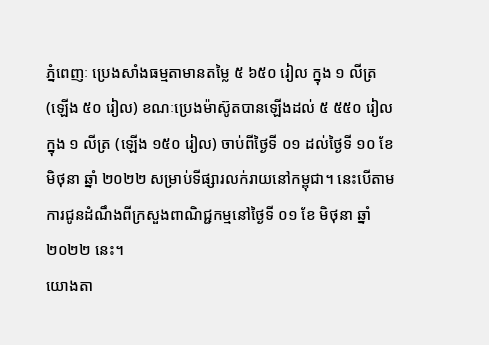ភ្នំពេញៈ ប្រេងសាំងធម្មតាមានតម្លៃ ៥ ៦៥០ រៀល ក្នុង ១ លីត្រ (ឡើង ៥០ រៀល) ខណៈប្រេងម៉ាស៊ូតបានឡើងដល់ ៥ ៥៥០ រៀលក្នុង ១ លីត្រ (ឡើង ១៥០ រៀល) ចាប់ពីថ្ងៃទី ០១ ដល់ថ្ងៃទី ១០ ខែ មិថុនា ឆ្នាំ ២០២២ សម្រាប់ទីផ្សារលក់រាយនៅកម្ពុជា។ នេះបើតាមការជូនដំណឹងពីក្រសួងពាណិជ្ជកម្មនៅថ្ងៃទី ០១ ខែ មិថុនា ឆ្នាំ ២០២២ នេះ។
យោងតា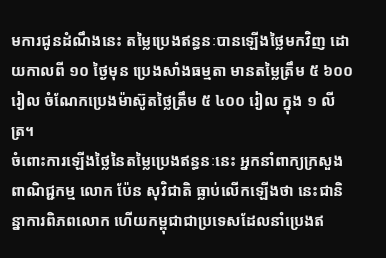មការជូនដំណឹងនេះ តម្លៃប្រេងឥន្ធនៈបានឡើងថ្លៃមកវិញ ដោយកាលពី ១០ ថ្ងៃមុន ប្រេងសាំងធម្មតា មានតម្លៃត្រឹម ៥ ៦០០ រៀល ចំណែកប្រេងម៉ាស៊ូតថ្លៃត្រឹម ៥ ៤០០ រៀល ក្នុង ១ លីត្រ។
ចំពោះការឡើងថ្លៃនៃតម្លៃប្រេងឥន្ធនៈនេះ អ្នកនាំពាក្យក្រសួងពាណិជ្ជកម្ម លោក ប៉ែន សុវិជាតិ ធ្លាប់លើកឡើងថា នេះជានិន្នាការពិភពលោក ហើយកម្ពុជាជាប្រទេសដែលនាំប្រេងឥ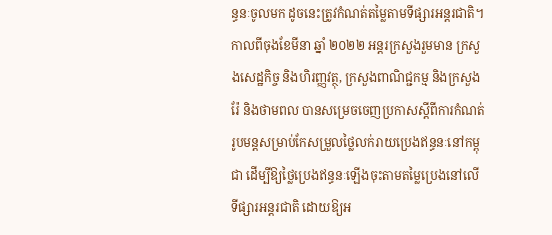ន្ធនៈចូលមក ដូចនេះត្រូវកំណត់តម្លៃតាមទីផ្សារអន្តរជាតិ។
កាលពីចុងខែមីនា ឆ្នាំ ២០២២ អន្តរក្រសួងរួមមាន ក្រសួងសេដ្ឋកិច្ច និងហិរញ្ញវត្ថុ, ក្រសួងពាណិជ្ជកម្ម និងក្រសួងរ៉ែ និងថាមពល បានសម្រេចចេញប្រកាសស្តីពីការកំណត់រូបមន្តសម្រាប់កែសម្រួលថ្លៃលក់រាយប្រេងឥន្ធនៈនៅកម្ពុជា ដើម្បីឱ្យថ្លៃប្រេងឥន្ធនៈឡើងចុះតាមតម្លៃប្រេងនៅលើទីផ្សារអន្តរជាតិ ដោយឱ្យអ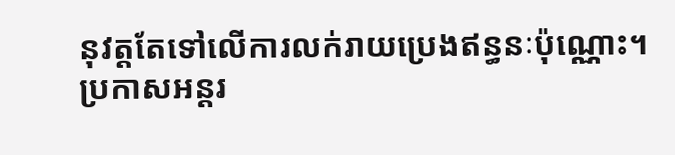នុវត្តតែទៅលើការលក់រាយប្រេងឥន្ធនៈប៉ុណ្ណោះ។ ប្រកាសអន្តរ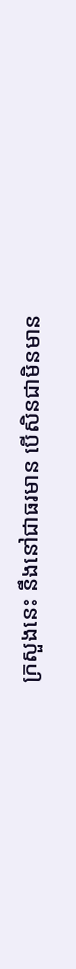ក្រសួងនេះ នឹងនៅជាធរមាន បើសិនជាមិនមាន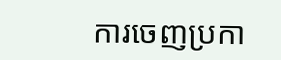ការចេញប្រកា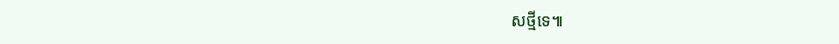សថ្មីទេ៕